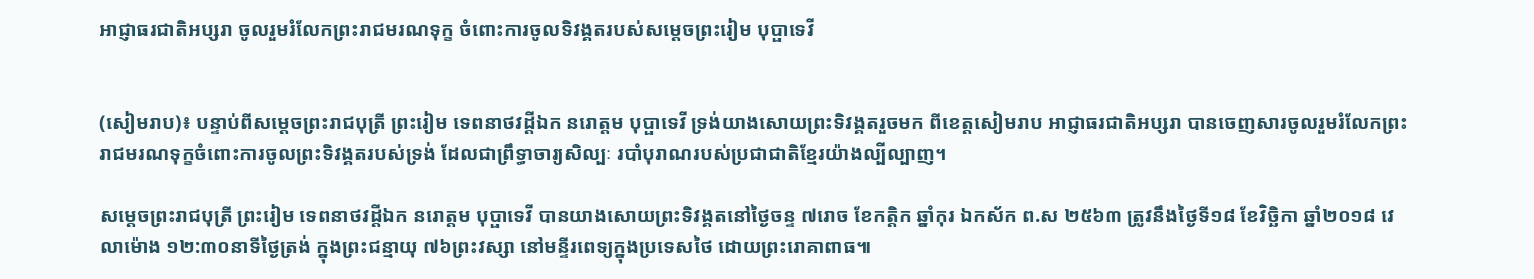អាជ្ញាធរជាតិអប្សរា ចូលរួមរំលែកព្រះរាជមរណទុក្ខ ចំពោះការចូលទិវង្គតរបស់សម្ដេចព្រះរៀម បុប្ផាទេវី


(សៀមរាប)៖ បន្ទាប់ពីសម្ដេចព្រះរាជបុត្រី ព្រះរៀម ទេពនាថវដ្ដីឯក នរោត្តម បុប្ផាទេវី ទ្រង់យាងសោយព្រះទិវង្គតរួចមក ពីខេត្តសៀមរាប អាជ្ញាធរជាតិអប្សរា បានចេញសារចូលរួមរំលែកព្រះរាជមរណទុក្ខចំពោះការចូលព្រះទិវង្គតរបស់ទ្រង់ ដែលជាព្រឹទ្ធាចារ្យសិល្បៈ របាំបុរាណរបស់ប្រជាជាតិខ្មែរយ៉ាងល្បីល្បាញ។

សម្ដេចព្រះរាជបុត្រី ព្រះរៀម ទេពនាថវដ្ដីឯក នរោត្តម បុប្ផាទេវី បានយាងសោយព្រះទិវង្គតនៅថ្ងៃចន្ទ ៧រោច ខែកត្តិក ឆ្នាំកុរ ឯកស័ក ព.ស ២៥៦៣ ត្រូវនឹងថ្ងៃទី១៨ ខែវិច្ឆិកា ឆ្នាំ២០១៨ វេលាម៉ោង ១២:៣០នាទីថ្ងៃត្រង់ ក្នុងព្រះជន្មាយុ ៧៦ព្រះវស្សា នៅមន្ទីរពេទ្យក្នុងប្រទេសថៃ ដោយព្រះរោគាពាធ៕